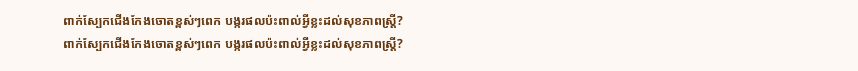ពាក់ស្បែកជើងកែងចោតខ្ពស់ៗពេក បង្ករផលប៉ះពាល់អ្វីខ្លះដល់សុខភាពស្រី្ត?
ពាក់ស្បែកជើងកែងចោតខ្ពស់ៗពេក បង្ករផលប៉ះពាល់អ្វីខ្លះដល់សុខភាពស្រី្ត?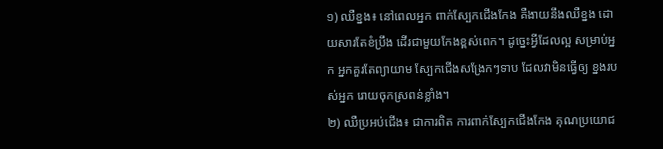១) ឈឺខ្នង៖ នៅពេលអ្នក ពាក់ស្បែកជើងកែង គឺងាយនឹងឈឺខ្នង ដោយសារតែខំប្រឹង ដើរជាមួយកែងខ្ពស់ពេក។ ដូច្នេះអ្វីដែលល្អ សម្រាប់អ្នក អ្នកគួរតែព្យាយាម ស្បែកជើងសង្រែកៗទាប ដែលវាមិនធ្វើឲ្យ ខ្នងរបស់អ្នក រោយចុកស្រពន់ខ្លាំង។
២) ឈឺប្រអប់ជើង៖ ជាការពិត ការពាក់ស្បែកជើងកែង គុណប្រយោជ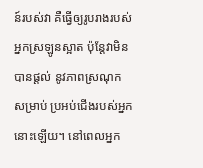ន៍របស់វា គឺធ្វើឲ្យរូបរាងរបស់ អ្នកស្រឡូនស្អាត ប៉ុន្តែវាមិនបានផ្តល់ នូវភាពស្រណុកសម្រាប់ ប្រអប់ជើងរបស់អ្នកនោះឡើយ។ នៅពេលអ្នក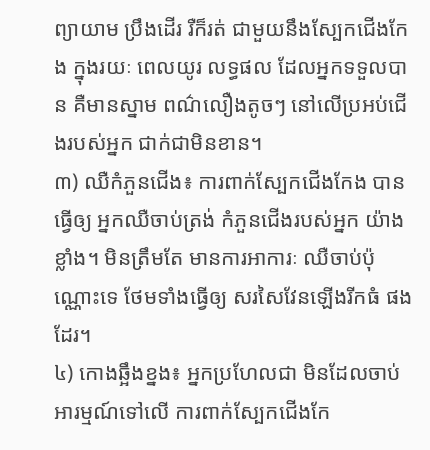ព្យាយាម ប្រឹងដើរ រឺក៏រត់ ជាមួយនឹងស្បែកជើងកែង ក្នុងរយៈ ពេលយូរ លទ្ធផល ដែលអ្នកទទួលបាន គឺមានស្នាម ពណ៌លឿងតូចៗ នៅលើប្រអប់ជើងរបស់អ្នក ជាក់ជាមិនខាន។
៣) ឈឺកំភួនជើង៖ ការពាក់ស្បែកជើងកែង បានធ្វើឲ្យ អ្នកឈឺចាប់ត្រង់ កំភួនជើងរបស់អ្នក យ៉ាងខ្លាំង។ មិនត្រឹមតែ មានការអាការៈ ឈឺចាប់ប៉ុណ្ណោះទេ ថែមទាំងធ្វើឲ្យ សរសៃវែនឡើងរីកធំ ផងដែរ។
៤) កោងឆ្អឹងខ្នង៖ អ្នកប្រហែលជា មិនដែលចាប់អារម្មណ៍ទៅលើ ការពាក់ស្បែកជើងកែ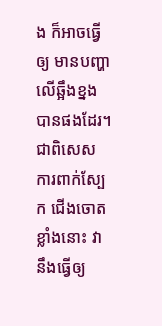ង ក៏អាចធ្វើឲ្យ មានបញ្ហា លើឆ្អឹងខ្នងបានផងដែរ។ ជាពិសេស ការពាក់ស្បែក ជើងចោតខ្លាំងនោះ វានឹងធ្វើឲ្យ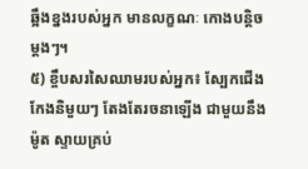ឆ្អឹងខ្នងរបស់អ្នក មានលក្ខណៈ កោងបន្តិចម្តងៗ។
៥) ខ្ចឹបសរសៃឈាមរបស់អ្នក៖ ស្បែកជើងកែងនិមួយៗ តែងតែរចនាឡើង ជាមួយនឹងម៉ូត ស្ទាយគ្រប់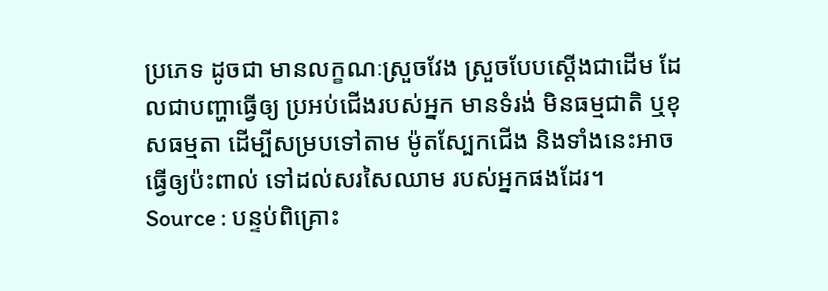ប្រភេទ ដូចជា មានលក្ខណៈស្រួចវែង ស្រួចបែបស្តើងជាដើម ដែលជាបញ្ហាធ្វើឲ្យ ប្រអប់ជើងរបស់អ្នក មានទំរង់ មិនធម្មជាតិ ឬខុសធម្មតា ដើម្បីសម្របទៅតាម ម៉ូតស្បែកជើង និងទាំងនេះអាចធ្វើឲ្យប៉ះពាល់ ទៅដល់សរសៃឈាម របស់អ្នកផងដែរ។
Source : បន្ទប់ពិគ្រោះ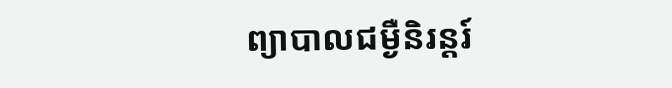ព្យាបាលជម្ងឺនិរន្តរ៍